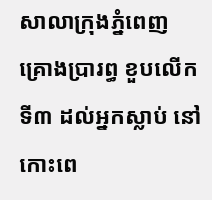សាលាក្រុងភ្នំពេញ គ្រោងប្រារព្ធ ខួបលើកទី៣ ដល់អ្នកស្លាប់ នៅកោះពេ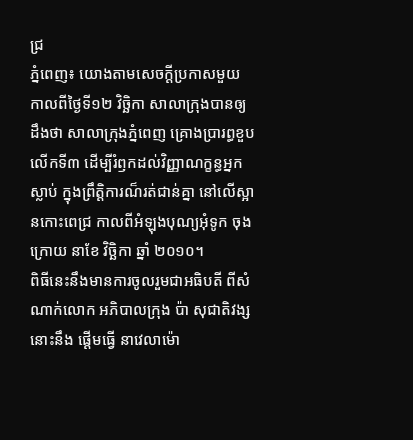ជ្រ
ភ្នំពេញ៖ យោងតាមសេចក្ដីប្រកាសមួយ កាលពីថ្ងៃទី១២ វិច្ឆិកា សាលាក្រុងបានឲ្យដឹងថា សាលាក្រុងភ្នំពេញ គ្រោងប្រារព្ធខួបលើកទី៣ ដើម្បីរំឭកដល់វិញ្ញាណក្ខន្ធអ្នកស្លាប់ ក្នុងព្រឹត្តិការណ៏រត់ជាន់គ្នា នៅលើស្អានកោះពេជ្រ កាលពីអំឡុងបុណ្យអុំទូក ចុងក្រោយ នាខែ វិច្ឆិកា ឆ្នាំ ២០១០។
ពិធីនេះនឹងមានការចូលរួមជាអធិបតី ពីសំណាក់លោក អភិបាលក្រុង ប៉ា សុជាតិវង្ស នោះនឹង ផ្ដើមធ្វើ នាវេលាម៉ោ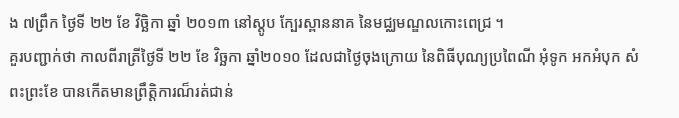ង ៧ព្រឹក ថ្ងៃទី ២២ ខែ វិច្ឆិកា ឆ្នាំ ២០១៣ នៅស្តូប ក្បែរស្ពាននាគ នៃមជ្ឈមណ្ឌលកោះពេជ្រ ។
គួរបញ្ជាក់ថា កាលពីរាត្រីថ្ងៃទី ២២ ខែ វិច្ឆកា ឆ្នាំ២០១០ ដែលជាថ្ងៃចុងក្រោយ នៃពិធីបុណ្យប្រពៃណី អុំទូក អកអំបុក សំពះព្រះខែ បានកើតមានព្រឹត្តិការណ៏រត់ជាន់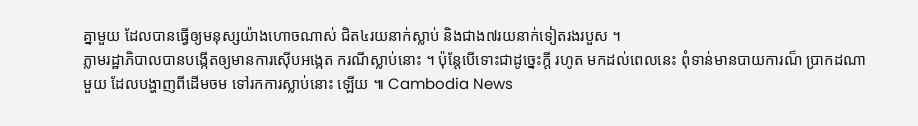គ្នាមួយ ដែលបានធ្វើឲ្យមនុស្សយ៉ាងហោចណាស់ ជិត៤រយនាក់ស្លាប់ និងជាង៧រយនាក់ទៀតរងរបួស ។
ភ្លាមរដ្ឋាភិបាលបានបង្កើតឲ្យមានការស៊ើបអង្កេត ករណីស្លាប់នោះ ។ ប៉ុន្តែបើទោះជាដូច្នេះក្ដី រហូត មកដល់ពេលនេះ ពុំទាន់មានបាយការណ៏ ប្រាកដណាមួយ ដែលបង្ហាញពីដើមចម ទៅរកការស្លាប់នោះ ឡើយ ៕ Cambodia News